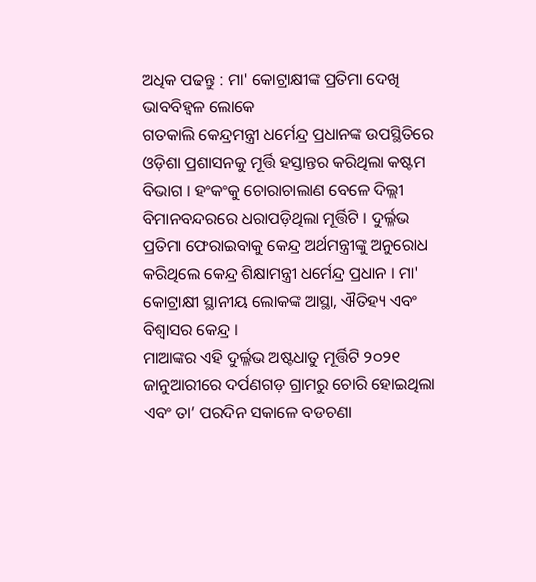ଅଧିକ ପଢନ୍ତୁ : ମା' କୋଟ୍ରାକ୍ଷୀଙ୍କ ପ୍ରତିମା ଦେଖି ଭାବବିହ୍ୱଳ ଲୋକେ
ଗତକାଲି କେନ୍ଦ୍ରମନ୍ତ୍ରୀ ଧର୍ମେନ୍ଦ୍ର ପ୍ରଧାନଙ୍କ ଉପସ୍ଥିତିରେ ଓଡ଼ିଶା ପ୍ରଶାସନକୁ ମୂର୍ତ୍ତି ହସ୍ତାନ୍ତର କରିଥିଲା କଷ୍ଟମ ବିଭାଗ । ହଂକଂକୁ ଚୋରାଚାଲାଣ ବେଳେ ଦିଲ୍ଲୀ ବିମାନବନ୍ଦରରେ ଧରାପଡ଼ିଥିଲା ମୂର୍ତ୍ତିଟି । ଦୁର୍ଲ୍ଳଭ ପ୍ରତିମା ଫେରାଇବାକୁ କେନ୍ଦ୍ର ଅର୍ଥମନ୍ତ୍ରୀଙ୍କୁ ଅନୁରୋଧ କରିଥିଲେ କେନ୍ଦ୍ର ଶିକ୍ଷାମନ୍ତ୍ରୀ ଧର୍ମେନ୍ଦ୍ର ପ୍ରଧାନ । ମା' କୋଟ୍ରାକ୍ଷୀ ସ୍ଥାନୀୟ ଲୋକଙ୍କ ଆସ୍ଥା, ଐତିହ୍ୟ ଏବଂ ବିଶ୍ବାସର କେନ୍ଦ୍ର ।
ମାଆଙ୍କର ଏହି ଦୁର୍ଲ୍ଳଭ ଅଷ୍ଟଧାତୁ ମୂର୍ତ୍ତିଟି ୨୦୨୧ ଜାନୁଆରୀରେ ଦର୍ପଣଗଡ଼ ଗ୍ରାମରୁ ଚୋରି ହୋଇଥିଲା ଏବଂ ତା’ ପରଦିନ ସକାଳେ ବଡଚଣା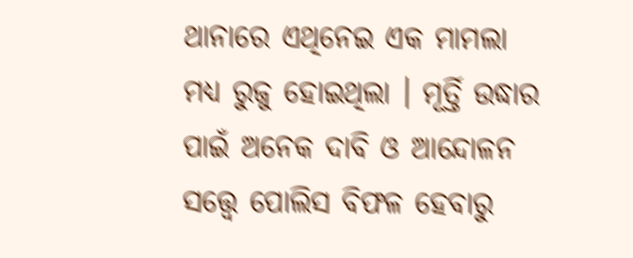ଥାନାରେ ଏଥିନେଇ ଏକ ମାମଲା ମଧ୍ୟ ରୁଜୁ ହୋଇଥିଲା । ମୂର୍ତ୍ତି ଉଦ୍ଧାର ପାଇଁ ଅନେକ ଦାବି ଓ ଆନ୍ଦୋଳନ ସତ୍ତ୍ବେ ପୋଲିସ ବିଫଳ ହେବାରୁ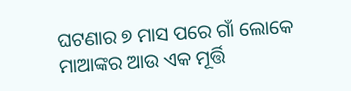ଘଟଣାର ୭ ମାସ ପରେ ଗାଁ ଲୋକେ ମାଆଙ୍କର ଆଉ ଏକ ମୂର୍ତ୍ତି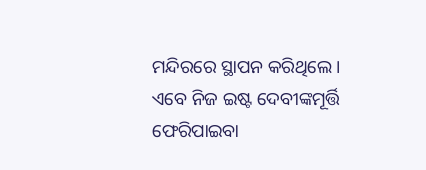ମନ୍ଦିରରେ ସ୍ଥାପନ କରିଥିଲେ । ଏବେ ନିଜ ଇଷ୍ଟ ଦେବୀଙ୍କମୂର୍ତ୍ତି ଫେରିପାଇବା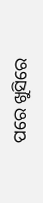ପରେ ଖୁସିରେ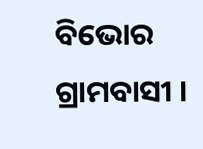ବିଭୋର ଗ୍ରାମବାସୀ ।